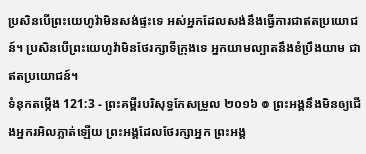ប្រសិនបើព្រះយេហូវ៉ាមិនសង់ផ្ទះទេ អស់អ្នកដែលសង់នឹងធ្វើការជាឥតប្រយោជន៍។ ប្រសិនបើព្រះយេហូវ៉ាមិនថែរក្សាទីក្រុងទេ អ្នកយាមល្បាតនឹងខំប្រឹងយាម ជាឥតប្រយោជន៍។
ទំនុកតម្កើង 121:3 - ព្រះគម្ពីរបរិសុទ្ធកែសម្រួល ២០១៦ ៙ ព្រះអង្គនឹងមិនឲ្យជើងអ្នករអិលភ្លាត់ឡើយ ព្រះអង្គដែលថែរក្សាអ្នក ព្រះអង្គ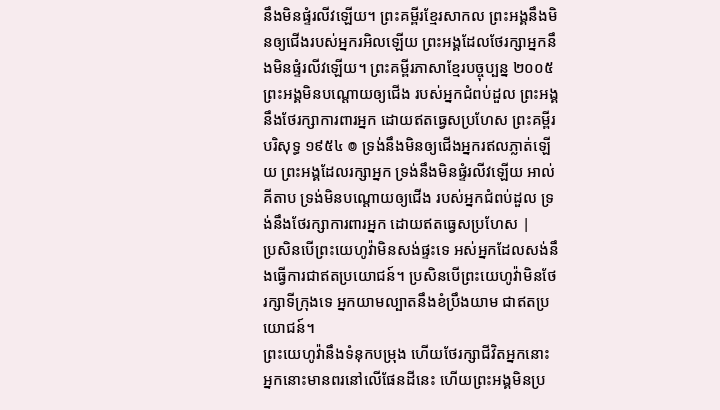នឹងមិនផ្ទំរលីវឡើយ។ ព្រះគម្ពីរខ្មែរសាកល ព្រះអង្គនឹងមិនឲ្យជើងរបស់អ្នករអិលឡើយ ព្រះអង្គដែលថែរក្សាអ្នកនឹងមិនផ្ទំរលីវឡើយ។ ព្រះគម្ពីរភាសាខ្មែរបច្ចុប្បន្ន ២០០៥ ព្រះអង្គមិនបណ្តោយឲ្យជើង របស់អ្នកជំពប់ដួល ព្រះអង្គនឹងថែរក្សាការពារអ្នក ដោយឥតធ្វេសប្រហែស ព្រះគម្ពីរបរិសុទ្ធ ១៩៥៤ ៙ ទ្រង់នឹងមិនឲ្យជើងអ្នករឥលភ្លាត់ឡើយ ព្រះអង្គដែលរក្សាអ្នក ទ្រង់នឹងមិនផ្ទំរលីវឡើយ អាល់គីតាប ទ្រង់មិនបណ្តោយឲ្យជើង របស់អ្នកជំពប់ដួល ទ្រង់នឹងថែរក្សាការពារអ្នក ដោយឥតធ្វេសប្រហែស |
ប្រសិនបើព្រះយេហូវ៉ាមិនសង់ផ្ទះទេ អស់អ្នកដែលសង់នឹងធ្វើការជាឥតប្រយោជន៍។ ប្រសិនបើព្រះយេហូវ៉ាមិនថែរក្សាទីក្រុងទេ អ្នកយាមល្បាតនឹងខំប្រឹងយាម ជាឥតប្រយោជន៍។
ព្រះយេហូវ៉ានឹងទំនុកបម្រុង ហើយថែរក្សាជីវិតអ្នកនោះ អ្នកនោះមានពរនៅលើផែនដីនេះ ហើយព្រះអង្គមិនប្រ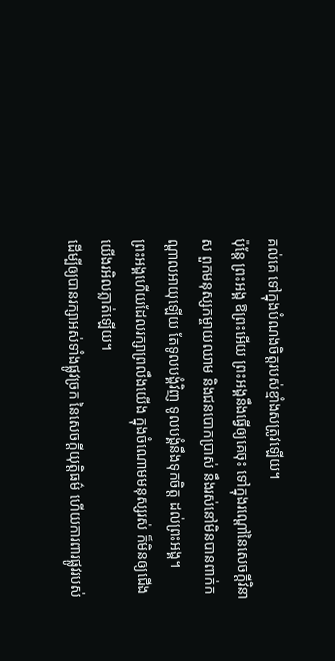គល់គេ ទៅក្នុងបំណងចិត្តរបស់ខ្មាំងសត្រូវឡើយ។
ប៉ុន្តែ ព្រះអង្គ ឱព្រះអើយ ព្រះអង្គនឹងធ្វើឲ្យគេចុះ ទៅក្នុងរណ្តៅនៃសេចក្ដីវិនាស ពួកមនុស្សកម្ចាយឈាម និងជនបោកប្រាស់ នឹងរស់នៅមិនបានពាក់កណ្ដាលអាយុឡើយ តែទូលបង្គំវិញ ទូលបង្គំនឹងទុកចិត្ត ដល់ព្រះអង្គ។
ព្រះអង្គហើយដែលរក្សាព្រលឹងយើង ក្នុងចំណោមមនុស្សរស់ ក៏មិនឲ្យជើងយើងរអិលភ្លាត់ឡើយ។
ដើម្បីឲ្យបានរក្សាអស់ទាំងផ្លូវច្រក នៃសេចក្ដីយុត្តិធម៌ ហើយការពារផ្លូវរបស់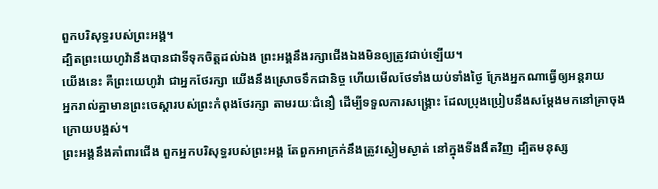ពួកបរិសុទ្ធរបស់ព្រះអង្គ។
ដ្បិតព្រះយេហូវ៉ានឹងបានជាទីទុកចិត្តដល់ឯង ព្រះអង្គនឹងរក្សាជើងឯងមិនឲ្យត្រូវជាប់ឡើយ។
យើងនេះ គឺព្រះយេហូវ៉ា ជាអ្នកថែរក្សា យើងនឹងស្រោចទឹកជានិច្ច ហើយមើលថែទាំងយប់ទាំងថ្ងៃ ក្រែងអ្នកណាធ្វើឲ្យអន្តរាយ
អ្នករាល់គ្នាមានព្រះចេស្តារបស់ព្រះកំពុងថែរក្សា តាមរយៈជំនឿ ដើម្បីទទួលការសង្គ្រោះ ដែលប្រុងប្រៀបនឹងសម្តែងមកនៅគ្រាចុងក្រោយបង្អស់។
ព្រះអង្គនឹងគាំពារជើង ពួកអ្នកបរិសុទ្ធរបស់ព្រះអង្គ តែពួកអាក្រក់នឹងត្រូវស្ងៀមស្ងាត់ នៅក្នុងទីងងឹតវិញ ដ្បិតមនុស្ស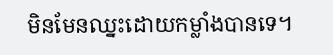មិនមែនឈ្នះដោយកម្លាំងបានទេ។